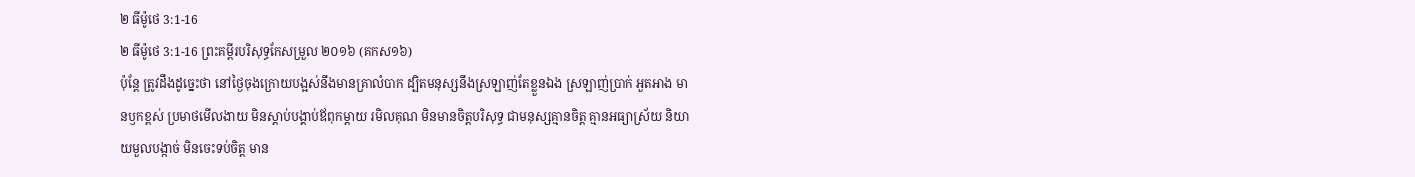២ ធីម៉ូថេ 3:1-16
២ ធីម៉ូថេ 3:1-16 ព្រះគម្ពីរបរិសុទ្ធកែសម្រួល ២០១៦ (គកស១៦)
ប៉ុន្ដែ ត្រូវដឹងដូច្នេះថា នៅថ្ងៃចុងក្រោយបង្អស់នឹងមានគ្រាលំបាក ដ្បិតមនុស្សនឹងស្រឡាញ់តែខ្លួនឯង ស្រឡាញ់ប្រាក់ អួតអាង មានឫកខ្ពស់ ប្រមាថមើលងាយ មិនស្តាប់បង្គាប់ឪពុកម្តាយ រមិលគុណ មិនមានចិត្តបរិសុទ្ធ ជាមនុស្សគ្មានចិត្ត គ្មានអធ្យាស្រ័យ និយាយមួលបង្កាច់ មិនចេះទប់ចិត្ត មាន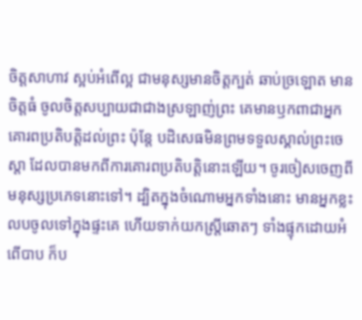ចិត្តសាហាវ ស្អប់អំពើល្អ ជាមនុស្សមានចិត្តក្បត់ ឆាប់ច្រឡោត មានចិត្តធំ ចូលចិត្តសប្បាយជាជាងស្រឡាញ់ព្រះ គេមានឫកពាជាអ្នកគោរពប្រតិបត្តិដល់ព្រះ ប៉ុន្តែ បដិសេធមិនព្រមទទួលស្គាល់ព្រះចេស្តា ដែលបានមកពីការគោរពប្រតិបត្តិនោះឡើយ។ ចូរចៀសចេញពីមនុស្សប្រភេទនោះទៅ។ ដ្បិតក្នុងចំណោមអ្នកទាំងនោះ មានអ្នកខ្លះលបចូលទៅក្នុងផ្ទះគេ ហើយទាក់យកស្ត្រីឆោតៗ ទាំងផ្ទុកដោយអំពើបាប ក៏ប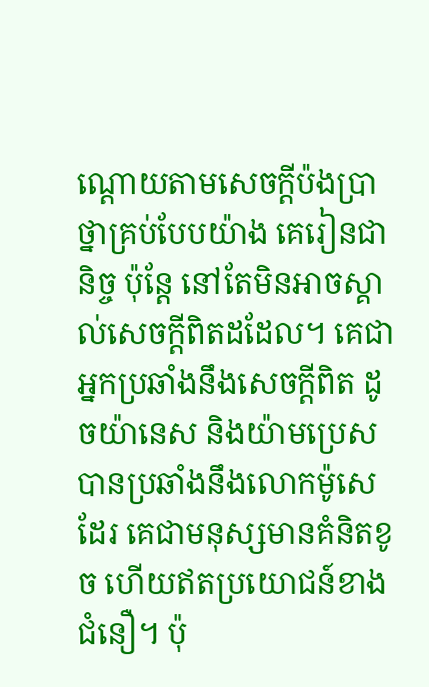ណ្តោយតាមសេចក្ដីប៉ងប្រាថ្នាគ្រប់បែបយ៉ាង គេរៀនជានិច្ច ប៉ុន្តែ នៅតែមិនអាចស្គាល់សេចក្ដីពិតដដែល។ គេជាអ្នកប្រឆាំងនឹងសេចក្ដីពិត ដូចយ៉ានេស និងយ៉ាមប្រេស បានប្រឆាំងនឹងលោកម៉ូសេដែរ គេជាមនុស្សមានគំនិតខូច ហើយឥតប្រយោជន៍ខាងជំនឿ។ ប៉ុ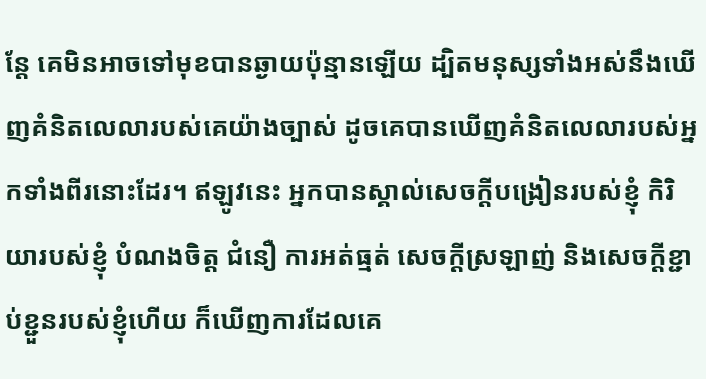ន្តែ គេមិនអាចទៅមុខបានឆ្ងាយប៉ុន្មានឡើយ ដ្បិតមនុស្សទាំងអស់នឹងឃើញគំនិតលេលារបស់គេយ៉ាងច្បាស់ ដូចគេបានឃើញគំនិតលេលារបស់អ្នកទាំងពីរនោះដែរ។ ឥឡូវនេះ អ្នកបានស្គាល់សេចក្ដីបង្រៀនរបស់ខ្ញុំ កិរិយារបស់ខ្ញុំ បំណងចិត្ត ជំនឿ ការអត់ធ្មត់ សេចក្ដីស្រឡាញ់ និងសេចក្ដីខ្ជាប់ខ្ជួនរបស់ខ្ញុំហើយ ក៏ឃើញការដែលគេ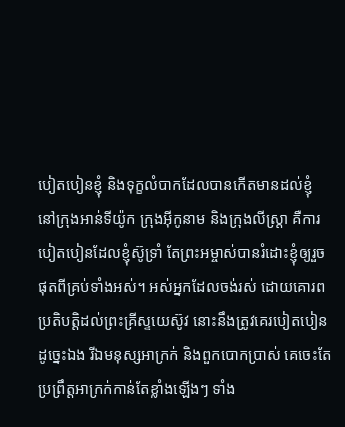បៀតបៀនខ្ញុំ និងទុក្ខលំបាកដែលបានកើតមានដល់ខ្ញុំ នៅក្រុងអាន់ទីយ៉ូក ក្រុងអ៊ីកូនាម និងក្រុងលីស្ត្រា គឺការបៀតបៀនដែលខ្ញុំស៊ូទ្រាំ តែព្រះអម្ចាស់បានរំដោះខ្ញុំឲ្យរួចផុតពីគ្រប់ទាំងអស់។ អស់អ្នកដែលចង់រស់ ដោយគោរពប្រតិបត្តិដល់ព្រះគ្រីស្ទយេស៊ូវ នោះនឹងត្រូវគេរបៀតបៀនដូច្នេះឯង រីឯមនុស្សអាក្រក់ និងពួកបោកប្រាស់ គេចេះតែប្រព្រឹត្តអាក្រក់កាន់តែខ្លាំងឡើងៗ ទាំង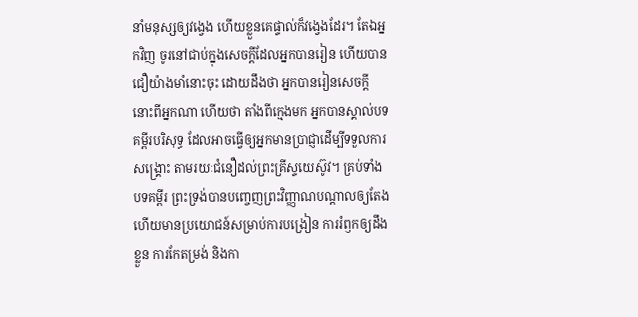នាំមនុស្សឲ្យវង្វេង ហើយខ្លួនគេផ្ទាល់ក៏វង្វេងដែរ។ តែឯអ្នកវិញ ចូរនៅជាប់ក្នុងសេចក្ដីដែលអ្នកបានរៀន ហើយបានជឿយ៉ាងមាំនោះចុះ ដោយដឹងថា អ្នកបានរៀនសេចក្ដីនោះពីអ្នកណា ហើយថា តាំងពីក្មេងមក អ្នកបានស្គាល់បទគម្ពីរបរិសុទ្ធ ដែលអាចធ្វើឲ្យអ្នកមានប្រាជ្ញាដើម្បីទទួលការសង្គ្រោះ តាមរយៈជំនឿដល់ព្រះគ្រីស្ទយេស៊ូវ។ គ្រប់ទាំងបទគម្ពីរ ព្រះទ្រង់បានបញ្ចេញព្រះវិញ្ញាណបណ្ដាលឲ្យតែង ហើយមានប្រយោជន៍សម្រាប់ការបង្រៀន ការរំឭកឲ្យដឹងខ្លួន ការកែតម្រង់ និងកា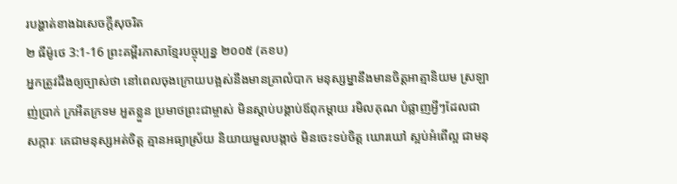របង្ហាត់ខាងឯសេចក្ដីសុចរិត
២ ធីម៉ូថេ 3:1-16 ព្រះគម្ពីរភាសាខ្មែរបច្ចុប្បន្ន ២០០៥ (គខប)
អ្នកត្រូវដឹងឲ្យច្បាស់ថា នៅពេលចុងក្រោយបង្អស់នឹងមានគ្រាលំបាក មនុស្សម្នានឹងមានចិត្តអាត្មានិយម ស្រឡាញ់ប្រាក់ ក្រអឺតក្រទម អួតខ្លួន ប្រមាថព្រះជាម្ចាស់ មិនស្ដាប់បង្គាប់ឪពុកម្ដាយ រមិលគុណ បំផ្លាញអ្វីៗដែលជាសក្ការៈ គេជាមនុស្សអត់ចិត្ត គ្មានអធ្យាស្រ័យ និយាយមួលបង្កាច់ មិនចេះទប់ចិត្ត ឃោរឃៅ ស្អប់អំពើល្អ ជាមនុ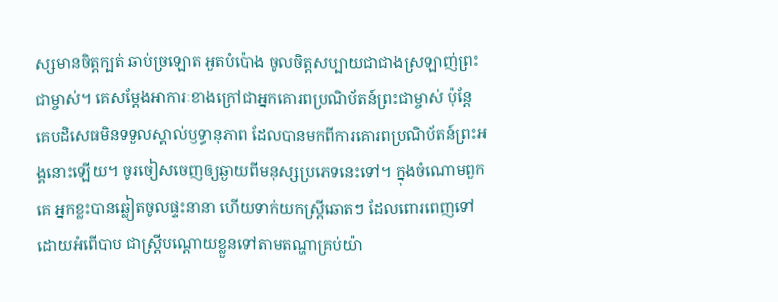ស្សមានចិត្តក្បត់ ឆាប់ច្រឡោត អួតបំប៉ោង ចូលចិត្តសប្បាយជាជាងស្រឡាញ់ព្រះជាម្ចាស់។ គេសម្តែងអាការៈខាងក្រៅជាអ្នកគោរពប្រណិប័តន៍ព្រះជាម្ចាស់ ប៉ុន្តែ គេបដិសេធមិនទទួលស្គាល់ឫទ្ធានុភាព ដែលបានមកពីការគោរពប្រណិប័តន៍ព្រះអង្គនោះឡើយ។ ចូរចៀសចេញឲ្យឆ្ងាយពីមនុស្សប្រភេទនេះទៅ។ ក្នុងចំណោមពួកគេ អ្នកខ្លះបានឆ្លៀតចូលផ្ទះនានា ហើយទាក់យកស្ត្រីឆោតៗ ដែលពោរពេញទៅដោយអំពើបាប ជាស្ត្រីបណ្ដោយខ្លួនទៅតាមតណ្ហាគ្រប់យ៉ា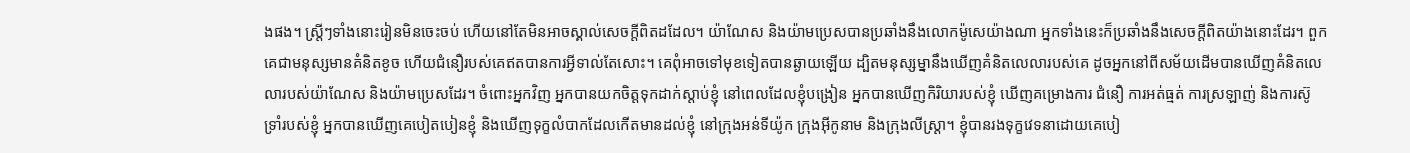ងផង។ ស្ត្រីៗទាំងនោះរៀនមិនចេះចប់ ហើយនៅតែមិនអាចស្គាល់សេចក្ដីពិតដដែល។ យ៉ាណែស និងយ៉ាមប្រេសបានប្រឆាំងនឹងលោកម៉ូសេយ៉ាងណា អ្នកទាំងនេះក៏ប្រឆាំងនឹងសេចក្ដីពិតយ៉ាងនោះដែរ។ ពួកគេជាមនុស្សមានគំនិតខូច ហើយជំនឿរបស់គេឥតបានការអ្វីទាល់តែសោះ។ គេពុំអាចទៅមុខទៀតបានឆ្ងាយឡើយ ដ្បិតមនុស្សម្នានឹងឃើញគំនិតលេលារបស់គេ ដូចអ្នកនៅពីសម័យដើមបានឃើញគំនិតលេលារបស់យ៉ាណែស និងយ៉ាមប្រេសដែរ។ ចំពោះអ្នកវិញ អ្នកបានយកចិត្តទុកដាក់ស្ដាប់ខ្ញុំ នៅពេលដែលខ្ញុំបង្រៀន អ្នកបានឃើញកិរិយារបស់ខ្ញុំ ឃើញគម្រោងការ ជំនឿ ការអត់ធ្មត់ ការស្រឡាញ់ និងការស៊ូទ្រាំរបស់ខ្ញុំ អ្នកបានឃើញគេបៀតបៀនខ្ញុំ និងឃើញទុក្ខលំបាកដែលកើតមានដល់ខ្ញុំ នៅក្រុងអន់ទីយ៉ូក ក្រុងអ៊ីកូនាម និងក្រុងលីស្ដ្រា។ ខ្ញុំបានរងទុក្ខវេទនាដោយគេបៀ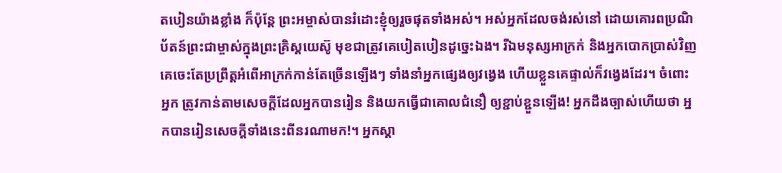តបៀនយ៉ាងខ្លាំង ក៏ប៉ុន្តែ ព្រះអម្ចាស់បានរំដោះខ្ញុំឲ្យរួចផុតទាំងអស់។ អស់អ្នកដែលចង់រស់នៅ ដោយគោរពប្រណិប័តន៍ព្រះជាម្ចាស់ក្នុងព្រះគ្រិស្តយេស៊ូ មុខជាត្រូវគេបៀតបៀនដូច្នេះឯង។ រីឯមនុស្សអាក្រក់ និងអ្នកបោកប្រាស់វិញ គេចេះតែប្រព្រឹត្តអំពើអាក្រក់កាន់តែច្រើនឡើងៗ ទាំងនាំអ្នកផ្សេងឲ្យវង្វេង ហើយខ្លួនគេផ្ទាល់ក៏វង្វេងដែរ។ ចំពោះអ្នក ត្រូវកាន់តាមសេចក្ដីដែលអ្នកបានរៀន និងយកធ្វើជាគោលជំនឿ ឲ្យខ្ជាប់ខ្ជួនឡើង! អ្នកដឹងច្បាស់ហើយថា អ្នកបានរៀនសេចក្ដីទាំងនេះពីនរណាមក!។ អ្នកស្គា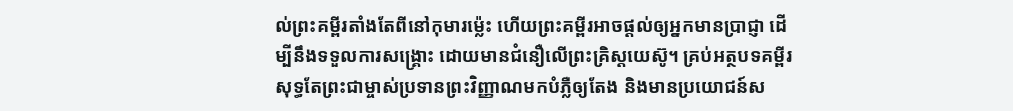ល់ព្រះគម្ពីរតាំងតែពីនៅកុមារម៉្លេះ ហើយព្រះគម្ពីរអាចផ្ដល់ឲ្យអ្នកមានប្រាជ្ញា ដើម្បីនឹងទទួលការសង្គ្រោះ ដោយមានជំនឿលើព្រះគ្រិស្តយេស៊ូ។ គ្រប់អត្ថបទគម្ពីរសុទ្ធតែព្រះជាម្ចាស់ប្រទានព្រះវិញ្ញាណមកបំភ្លឺឲ្យតែង និងមានប្រយោជន៍ស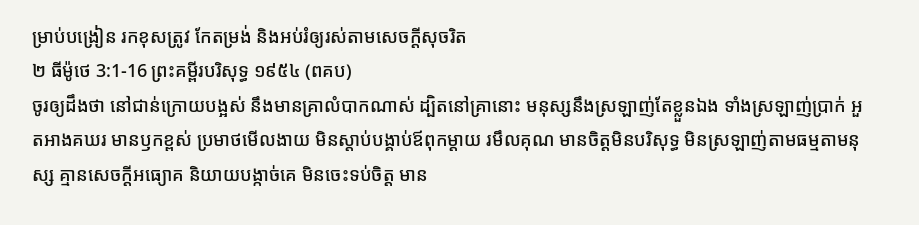ម្រាប់បង្រៀន រកខុសត្រូវ កែតម្រង់ និងអប់រំឲ្យរស់តាមសេចក្ដីសុចរិត
២ ធីម៉ូថេ 3:1-16 ព្រះគម្ពីរបរិសុទ្ធ ១៩៥៤ (ពគប)
ចូរឲ្យដឹងថា នៅជាន់ក្រោយបង្អស់ នឹងមានគ្រាលំបាកណាស់ ដ្បិតនៅគ្រានោះ មនុស្សនឹងស្រឡាញ់តែខ្លួនឯង ទាំងស្រឡាញ់ប្រាក់ អួតអាងគឃរ មានឫកខ្ពស់ ប្រមាថមើលងាយ មិនស្តាប់បង្គាប់ឪពុកម្តាយ រមឹលគុណ មានចិត្តមិនបរិសុទ្ធ មិនស្រឡាញ់តាមធម្មតាមនុស្ស គ្មានសេចក្ដីអធ្យោគ និយាយបង្កាច់គេ មិនចេះទប់ចិត្ត មាន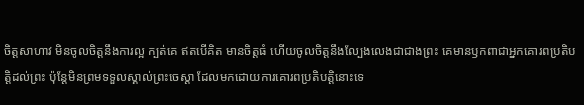ចិត្តសាហាវ មិនចូលចិត្តនឹងការល្អ ក្បត់គេ ឥតបើគិត មានចិត្តធំ ហើយចូលចិត្តនឹងល្បែងលេងជាជាងព្រះ គេមានឫកពាជាអ្នកគោរពប្រតិបត្តិដល់ព្រះ ប៉ុន្តែមិនព្រមទទួលស្គាល់ព្រះចេស្តា ដែលមកដោយការគោរពប្រតិបត្តិនោះទេ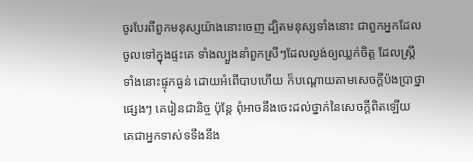ចូរបែរពីពួកមនុស្សយ៉ាងនោះចេញ ដ្បិតមនុស្សទាំងនោះ ជាពួកអ្នកដែលចូលទៅក្នុងផ្ទះគេ ទាំងល្បួងនាំពួកស្រីៗដែលល្ងង់ឲ្យឈ្លក់ចិត្ត ដែលស្ត្រីទាំងនោះផ្ទុកធ្ងន់ ដោយអំពើបាបហើយ ក៏បណ្តោយតាមសេចក្ដីប៉ងប្រាថ្នាផ្សេងៗ គេរៀនជានិច្ច ប៉ុន្តែ ពុំអាចនឹងចេះដល់ថ្នាក់នៃសេចក្ដីពិតឡើយ គេជាអ្នកទាស់ទទឹងនឹង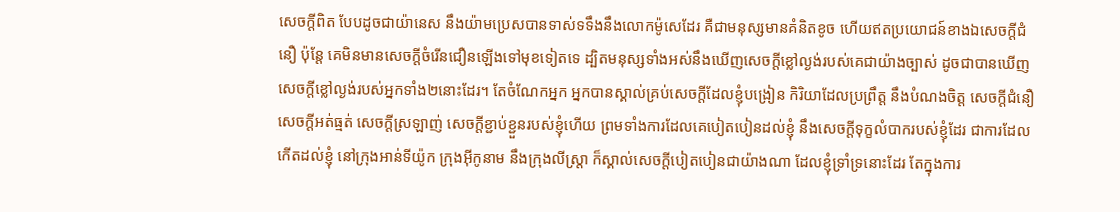សេចក្ដីពិត បែបដូចជាយ៉ានេស នឹងយ៉ាមប្រេសបានទាស់ទទឹងនឹងលោកម៉ូសេដែរ គឺជាមនុស្សមានគំនិតខូច ហើយឥតប្រយោជន៍ខាងឯសេចក្ដីជំនឿ ប៉ុន្តែ គេមិនមានសេចក្ដីចំរើនជឿនឡើងទៅមុខទៀតទេ ដ្បិតមនុស្សទាំងអស់នឹងឃើញសេចក្ដីខ្លៅល្ងង់របស់គេជាយ៉ាងច្បាស់ ដូចជាបានឃើញសេចក្ដីខ្លៅល្ងង់របស់អ្នកទាំង២នោះដែរ។ តែចំណែកអ្នក អ្នកបានស្គាល់គ្រប់សេចក្ដីដែលខ្ញុំបង្រៀន កិរិយាដែលប្រព្រឹត្ត នឹងបំណងចិត្ត សេចក្ដីជំនឿ សេចក្ដីអត់ធ្មត់ សេចក្ដីស្រឡាញ់ សេចក្ដីខ្ជាប់ខ្ជួនរបស់ខ្ញុំហើយ ព្រមទាំងការដែលគេបៀតបៀនដល់ខ្ញុំ នឹងសេចក្ដីទុក្ខលំបាករបស់ខ្ញុំដែរ ជាការដែលកើតដល់ខ្ញុំ នៅក្រុងអាន់ទីយ៉ូក ក្រុងអ៊ីកូនាម នឹងក្រុងលីស្ត្រា ក៏ស្គាល់សេចក្ដីបៀតបៀនជាយ៉ាងណា ដែលខ្ញុំទ្រាំទ្រនោះដែរ តែក្នុងការ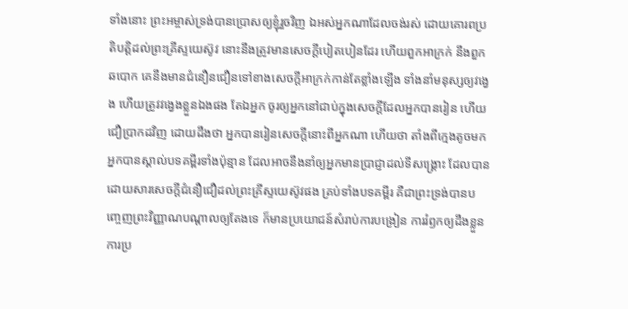ទាំងនោះ ព្រះអម្ចាស់ទ្រង់បានប្រោសឲ្យខ្ញុំរួចវិញ ឯអស់អ្នកណាដែលចង់រស់ ដោយគោរពប្រតិបត្តិដល់ព្រះគ្រីស្ទយេស៊ូវ នោះនឹងត្រូវមានសេចក្ដីបៀតបៀនដែរ ហើយពួកអាក្រក់ នឹងពួកឆបោក គេនឹងមានជំនឿនជឿនទៅខាងសេចក្ដីអាក្រក់កាន់តែខ្លាំងឡើង ទាំងនាំមនុស្សឲ្យវង្វេង ហើយត្រូវវង្វេងខ្លួនឯងផង តែឯអ្នក ចូរឲ្យអ្នកនៅជាប់ក្នុងសេចក្ដីដែលអ្នកបានរៀន ហើយជឿប្រាកដវិញ ដោយដឹងថា អ្នកបានរៀនសេចក្ដីនោះពីអ្នកណា ហើយថា តាំងពីក្មេងតូចមក អ្នកបានស្គាល់បទគម្ពីរទាំងប៉ុន្មាន ដែលអាចនឹងនាំឲ្យអ្នកមានប្រាជ្ញាដល់ទីសង្គ្រោះ ដែលបានដោយសារសេចក្ដីជំនឿជឿដល់ព្រះគ្រីស្ទយេស៊ូវផង គ្រប់ទាំងបទគម្ពីរ គឺជាព្រះទ្រង់បានបញ្ចេញព្រះវិញ្ញាណបណ្តាលឲ្យតែងទេ ក៏មានប្រយោជន៍សំរាប់ការបង្រៀន ការរំឭកឲ្យដឹងខ្លួន ការប្រ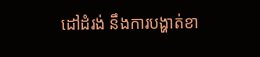ដៅដំរង់ នឹងការបង្ហាត់ខា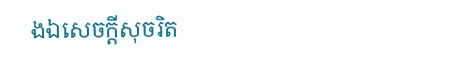ងឯសេចក្ដីសុចរិត